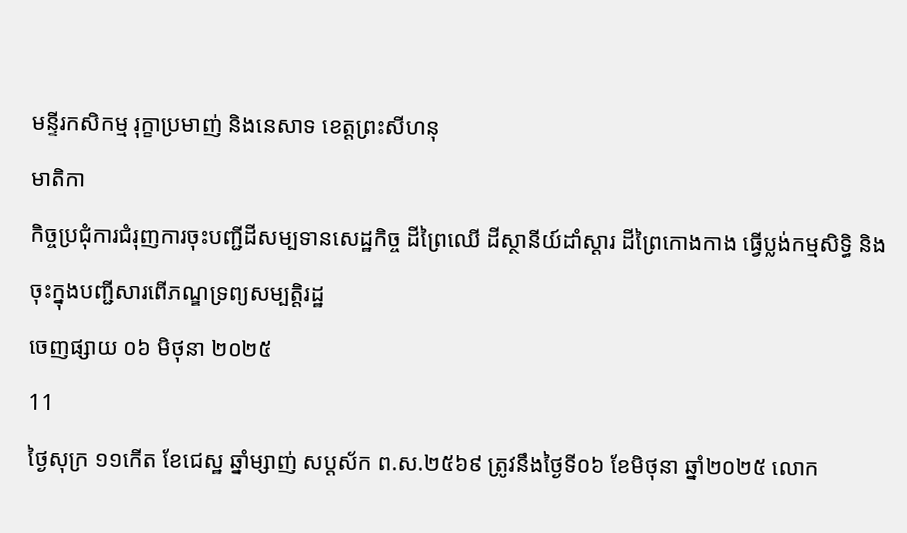មន្ទីរកសិកម្ម រុក្ខាប្រមាញ់ និងនេសាទ ខេត្តព្រះសីហនុ
មាតិកា
កិច្ចប្រជុំការជំរុញការចុះបញ្ជីដីសម្បទានសេដ្ឋកិច្ច ដីព្រៃឈើ ដីស្ថានីយ៍ដាំស្ដារ ដីព្រៃកោងកាង ធ្វើប្លង់កម្មសិទ្ធិ និងចុះក្នុងបញ្ជីសារពើភណ្ឌទ្រព្យសម្បត្តិរដ្ឋ
ចេញផ្សាយ ០៦ មិថុនា ២០២៥
11
ថ្ងៃសុក្រ ១១កើត ខែជេស្ឋ ឆ្នាំម្សាញ់ សប្តស័ក ព.ស.២៥៦៩ ត្រូវនឹងថ្ងៃទី០៦ ខែមិថុនា ឆ្នាំ២០២៥ លោក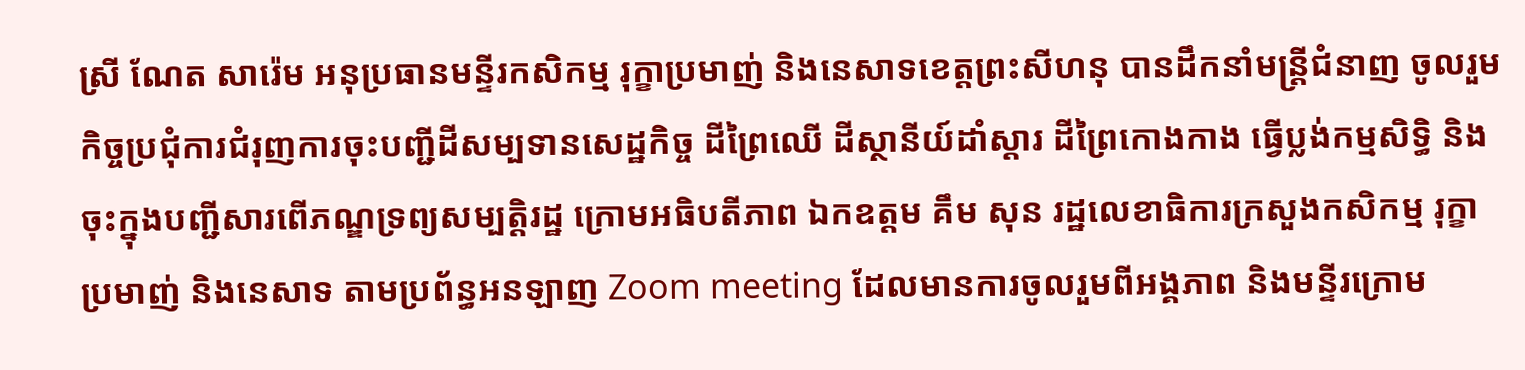ស្រី ណែត សារ៉េម អនុប្រធានមន្ទីរកសិកម្ម រុក្ខាប្រមាញ់ និងនេសាទខេត្តព្រះសីហនុ បានដឹកនាំមន្រ្តីជំនាញ ចូលរួមកិច្ចប្រជុំការជំរុញការចុះបញ្ជីដីសម្បទានសេដ្ឋកិច្ច ដីព្រៃឈើ ដីស្ថានីយ៍ដាំស្ដារ ដីព្រៃកោងកាង ធ្វើប្លង់កម្មសិទ្ធិ និងចុះក្នុងបញ្ជីសារពើភណ្ឌទ្រព្យសម្បត្តិរដ្ឋ ក្រោមអធិបតីភាព ឯកឧត្តម គឹម សុន រដ្ឋលេខាធិការក្រសួងកសិកម្ម រុក្ខាប្រមាញ់ និងនេសាទ តាមប្រព័ន្ធអនឡាញ Zoom meeting ដែលមានការចូលរួមពីអង្គភាព និងមន្ទីរក្រោម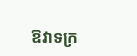ឱវាទក្រ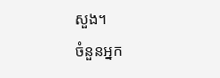សួង។
ចំនួនអ្នក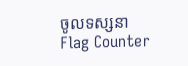ចូលទស្សនា
Flag Counter